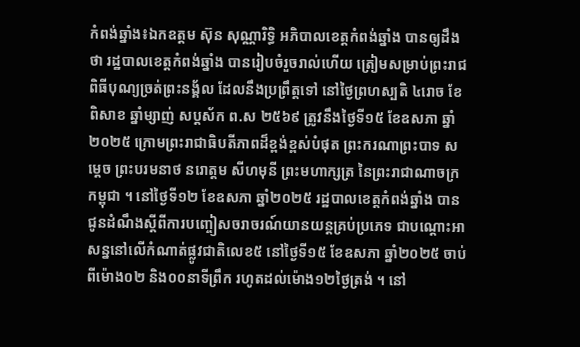កំពង់ឆ្នាំង៖ឯកឧត្តម ស៊ុន សុណ្ណារិទ្ធិ អភិបាលខេត្តកំពង់ឆ្នាំង បានឲ្យដឹងថា រដ្ឋបាលខេត្តកំពង់ឆ្នាំង បានរៀបចំរួចរាល់ហើយ ត្រៀមសម្រាប់ព្រះរាជពិធីបុណ្យច្រត់ព្រះនង្គ័ល ដែលនឹងប្រព្រឹត្តទៅ នៅថ្ងៃព្រហស្បតិ ៤រោច ខែពិសាខ ឆ្នាំម្សាញ់ សប្តស័ក ព.ស ២៥៦៩ ត្រូវនឹងថ្ងៃទី១៥ ខែឧសភា ឆ្នាំ២០២៥ ក្រោមព្រះរាជាធិបតីភាពដ៏ខ្ពង់ខ្ពស់បំផុត ព្រះករណាព្រះបាទ សម្តេច ព្រះបរមនាថ នរោត្តម សីហមុនី ព្រះមហាក្សត្រ នៃព្រះរាជាណាចក្រកម្ពុជា ។ នៅថ្ងៃទី១២ ខែឧសភា ឆ្នាំ២០២៥ រដ្ឋបាលខេត្តកំពង់ឆ្នាំង បានជូនដំណឹងស្តីពីការបញ្ចៀសចរាចរណ៍យានយន្តគ្រប់ប្រភេទ ជាបណ្ដោះអាសន្ននៅលើកំណាត់ផ្លូវជាតិលេខ៥ នៅថ្ងៃទី១៥ ខែឧសភា ឆ្នាំ២០២៥ ចាប់ពីម៉ោង០២ និង០០នាទីព្រឹក រហូតដល់ម៉ោង១២ថ្ងៃត្រង់ ។ នៅ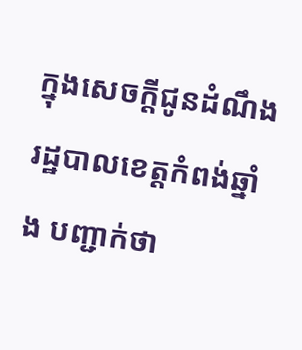ក្នុងសេចក្តីជូនដំណឹង រដ្ឋបាលខេត្តកំពង់ឆ្នាំង បញ្ជាក់ថា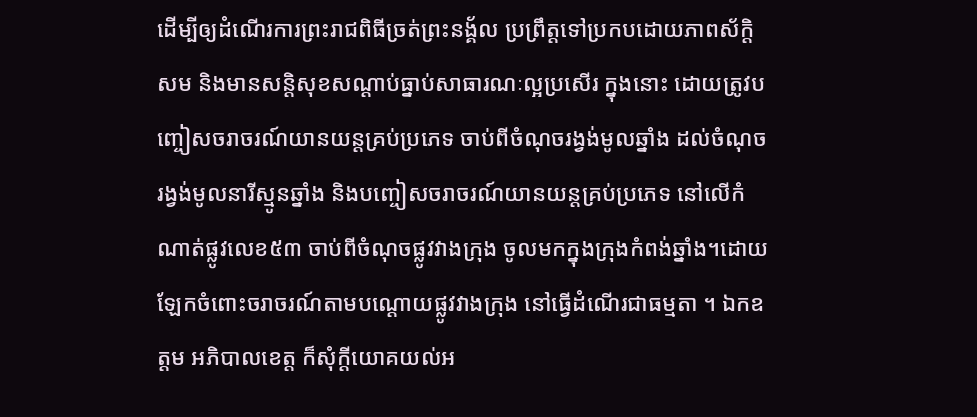ដើម្បីឲ្យដំណើរការព្រះរាជពិធីច្រត់ព្រះនង្គ័ល ប្រព្រឹត្តទៅប្រកបដោយភាពស័ក្តិសម និងមានសន្ដិសុខសណ្ដាប់ធ្នាប់សាធារណៈល្អប្រសើរ ក្នុងនោះ ដោយត្រូវបញ្ចៀសចរាចរណ៍យានយន្តគ្រប់ប្រភេទ ចាប់ពីចំណុចរង្វង់មូលឆ្នាំង ដល់ចំណុចរង្វង់មូលនារីស្មូនឆ្នាំង និងបញ្ចៀសចរាចរណ៍យានយន្តគ្រប់ប្រភេទ នៅលើកំណាត់ផ្លូវលេខ៥៣ ចាប់ពីចំណុចផ្លូវវាងក្រុង ចូលមកក្នុងក្រុងកំពង់ឆ្នាំង។ដោយឡែកចំពោះចរាចរណ៍តាមបណ្ដោយផ្លូវវាងក្រុង នៅធ្វើដំណើរជាធម្មតា ។ ឯកឧត្តម អភិបាលខេត្ត ក៏សុំក្ដីយោគយល់អ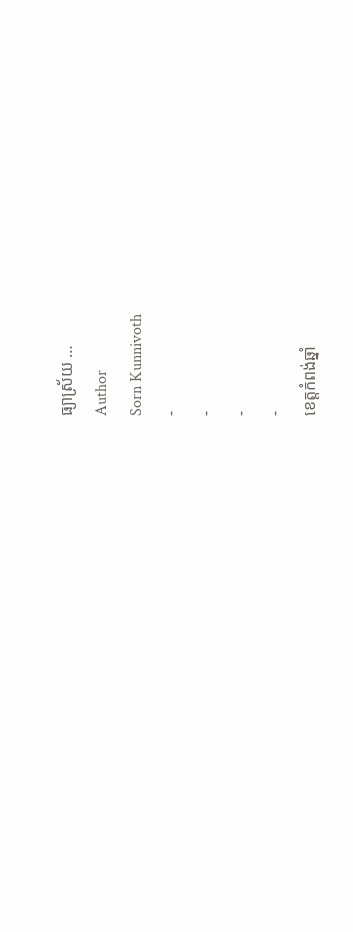ធ្យាស្រ័យ …
Author
Sorn Kunnivoth
-
-
-
-
ខេត្តកំពង់ឆ្នាំ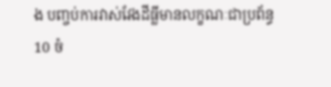ង បញ្ចប់ការវាស់វែងដីធ្លីមានលក្ខណៈជាប្រព័ន្ធ
10 ចំ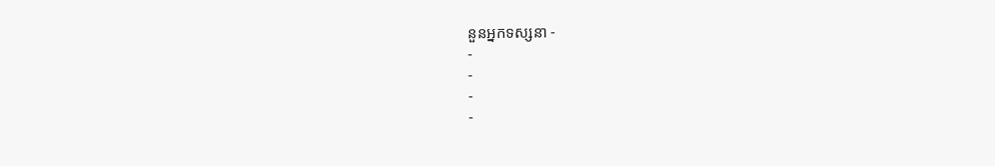នួនអ្នកទស្សនា -
-
-
-
-